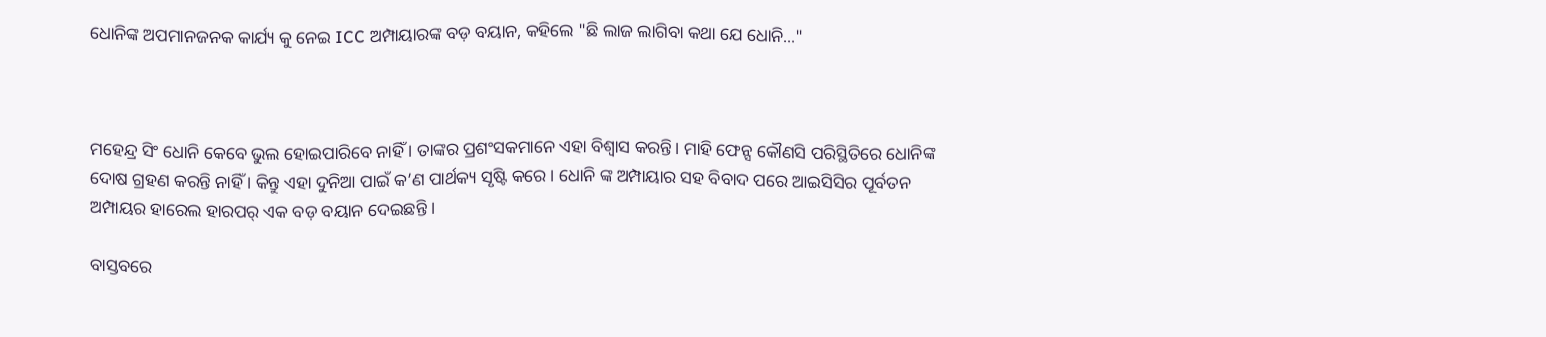ଧୋନିଙ୍କ ଅପମାନଜନକ କାର୍ଯ୍ୟ କୁ ନେଇ ICC ଅମ୍ପାୟାରଙ୍କ ବଡ଼ ବୟାନ, କହିଲେ "ଛି ଲାଜ ଲାଗିବା କଥା ଯେ ଧୋନି..."



ମହେନ୍ଦ୍ର ସିଂ ଧୋନି କେବେ ଭୁଲ ହୋଇପାରିବେ ନାହିଁ । ତାଙ୍କର ପ୍ରଶଂସକମାନେ ଏହା ବିଶ୍ୱାସ କରନ୍ତି। ମାହି ଫେନ୍ସ କୌଣସି ପରିସ୍ଥିତିରେ ଧୋନିଙ୍କ ଦୋଷ ଗ୍ରହଣ କରନ୍ତି ନାହିଁ । କିନ୍ତୁ ଏହା ଦୁନିଆ ପାଇଁ କ’ଣ ପାର୍ଥକ୍ୟ ସୃଷ୍ଟି କରେ । ଧୋନି ଙ୍କ ଅମ୍ପାୟାର ସହ ବିବାଦ ପରେ ଆଇସିସିର ପୂର୍ବତନ ଅମ୍ପାୟର ହାରେଲ ହାରପର୍ ଏକ ବଡ଼ ବୟାନ ଦେଇଛନ୍ତି ।

ବାସ୍ତବରେ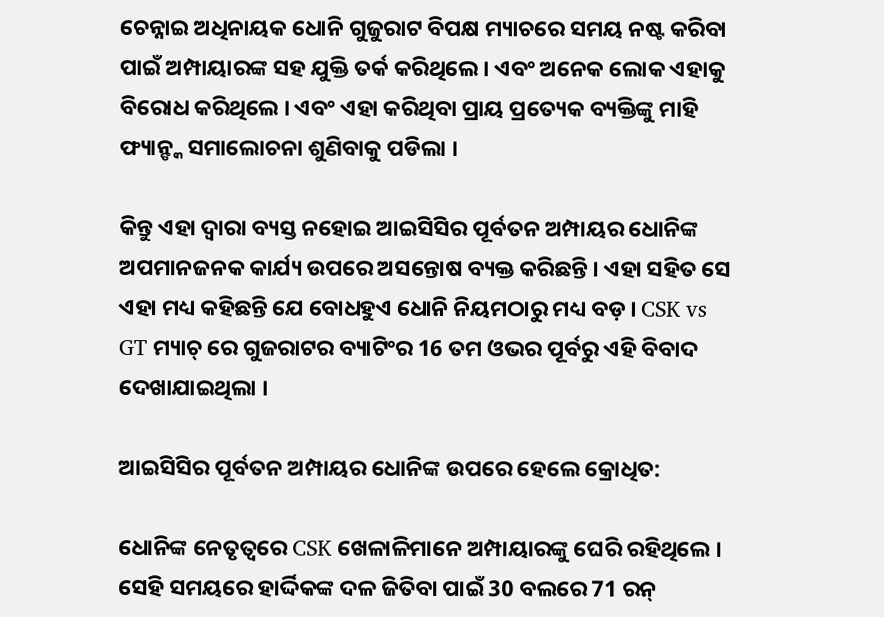ଚେନ୍ନାଇ ଅଧିନାୟକ ଧୋନି ଗୁଜୁରାଟ ବିପକ୍ଷ ମ୍ୟାଚରେ ସମୟ ନଷ୍ଟ କରିବା ପାଇଁ ଅମ୍ପାୟାରଙ୍କ ସହ ଯୁକ୍ତି ତର୍କ କରିଥିଲେ । ଏବଂ ଅନେକ ଲୋକ ଏହାକୁ ବିରୋଧ କରିଥିଲେ । ଏବଂ ଏହା କରିଥିବା ପ୍ରାୟ ପ୍ରତ୍ୟେକ ବ୍ୟକ୍ତିଙ୍କୁ ମାହି ଫ୍ୟାନ୍ଙ୍କ ସମାଲୋଚନା ଶୁଣିବାକୁ ପଡିଲା ।

କିନ୍ତୁ ଏହା ଦ୍ୱାରା ବ୍ୟସ୍ତ ନହୋଇ ଆଇସିସିର ପୂର୍ବତନ ଅମ୍ପାୟର ଧୋନିଙ୍କ ଅପମାନଜନକ କାର୍ଯ୍ୟ ଉପରେ ଅସନ୍ତୋଷ ବ୍ୟକ୍ତ କରିଛନ୍ତି । ଏହା ସହିତ ସେ ଏହା ମଧ୍ୟ କହିଛନ୍ତି ଯେ ବୋଧହୁଏ ଧୋନି ନିୟମଠାରୁ ମଧ୍ୟ ବଡ଼ । CSK vs GT ମ୍ୟାଚ୍ ରେ ଗୁଜରାଟର ବ୍ୟାଟିଂର 16 ତମ ଓଭର ପୂର୍ବରୁ ଏହି ବିବାଦ ଦେଖାଯାଇଥିଲା ।

ଆଇସିସିର ପୂର୍ବତନ ଅମ୍ପାୟର ଧୋନିଙ୍କ ଉପରେ ହେଲେ କ୍ରୋଧିତ:

ଧୋନିଙ୍କ ନେତୃତ୍ୱରେ CSK ଖେଳାଳିମାନେ ଅମ୍ପାୟାରଙ୍କୁ ଘେରି ରହିଥିଲେ । ସେହି ସମୟରେ ହାର୍ଦ୍ଦିକଙ୍କ ଦଳ ଜିତିବା ପାଇଁ 30 ବଲରେ 71 ରନ୍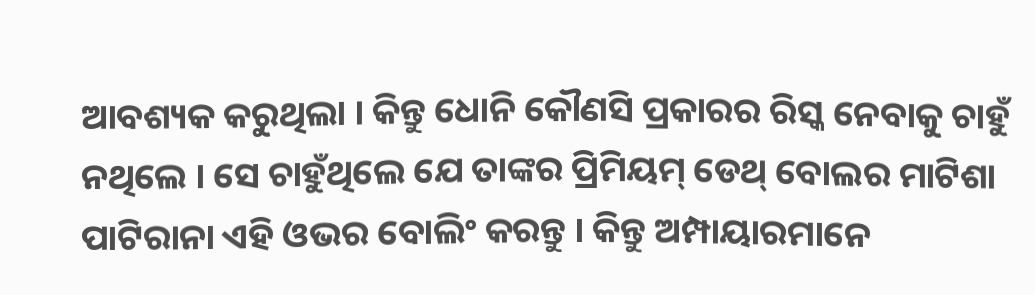ଆବଶ୍ୟକ କରୁଥିଲା । କିନ୍ତୁ ଧୋନି କୌଣସି ପ୍ରକାରର ରିସ୍କ ନେବାକୁ ଚାହୁଁ ନଥିଲେ । ସେ ଚାହୁଁଥିଲେ ଯେ ତାଙ୍କର ପ୍ରିମିୟମ୍ ଡେଥ୍ ବୋଲର ମାଟିଶା ପାଟିରାନା ଏହି ଓଭର ବୋଲିଂ କରନ୍ତୁ । କିନ୍ତୁ ଅମ୍ପାୟାରମାନେ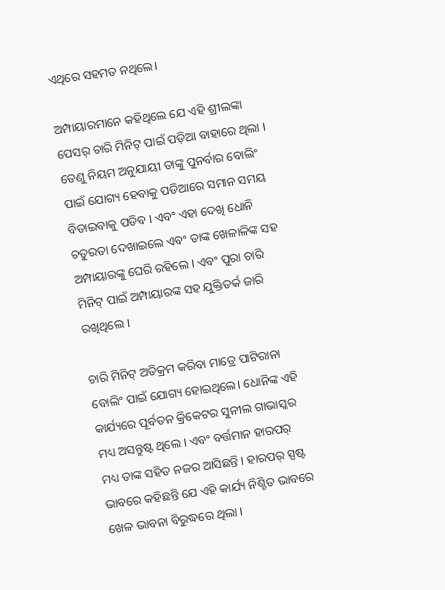ଏଥିରେ ସହମତ ନଥିଲେ।

ଅମ୍ପାୟାରମାନେ କହିଥିଲେ ଯେ ଏହି ଶ୍ରୀଲଙ୍କା ପେସର୍ ଚାରି ମିନିଟ୍ ପାଇଁ ପଡ଼ିଆ ବାହାରେ ଥିଲା । ତେଣୁ ନିୟମ ଅନୁଯାୟୀ ତାଙ୍କୁ ପୁନର୍ବାର ବୋଲିଂ ପାଇଁ ଯୋଗ୍ୟ ହେବାକୁ ପଡିଆରେ ସମାନ ସମୟ ବିତାଇବାକୁ ପଡିବ । ଏବଂ ଏହା ଦେଖି ଧୋନି ଚତୁରତା ଦେଖାଇଲେ ଏବଂ ତାଙ୍କ ଖେଳାଳିଙ୍କ ସହ ଅମ୍ପାୟାରଙ୍କୁ ଘେରି ରହିଲେ । ଏବଂ ପୁରା ଚାରି ମିନିଟ୍ ପାଇଁ ଅମ୍ପାୟାରଙ୍କ ସହ ଯୁକ୍ତିତର୍କ ଜାରି ରଖିଥିଲେ ।

ଚାରି ମିନିଟ୍ ଅତିକ୍ରମ କରିବା ମାତ୍ରେ ପାଟିରାନା ବୋଲିଂ ପାଇଁ ଯୋଗ୍ୟ ହୋଇଥିଲେ। ଧୋନିଙ୍କ ଏହି କାର୍ଯ୍ୟରେ ପୂର୍ବତନ କ୍ରିକେଟର ସୁନୀଲ ଗାଭାସ୍କର ମଧ୍ୟ ଅସନ୍ତୁଷ୍ଟ ଥିଲେ । ଏବଂ ବର୍ତ୍ତମାନ ହାରପର୍ ମଧ୍ୟ ତାଙ୍କ ସହିତ ନଜର ଆସିଛନ୍ତି । ହାରପର୍ ସ୍ପଷ୍ଟ ଭାବରେ କହିଛନ୍ତି ଯେ ଏହି କାର୍ଯ୍ୟ ନିଶ୍ଚିତ ଭାବରେ ଖେଳ ଭାବନା ବିରୁଦ୍ଧରେ ଥିଲା ।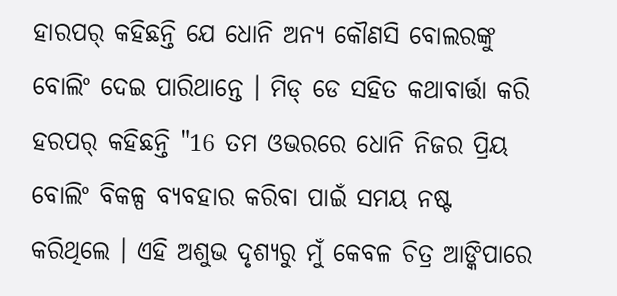ହାରପର୍ କହିଛନ୍ତି ଯେ ଧୋନି ଅନ୍ୟ କୌଣସି ବୋଲରଙ୍କୁ ବୋଲିଂ ଦେଇ ପାରିଥାନ୍ତେ । ମିଡ୍ ଡେ ସହିତ କଥାବାର୍ତ୍ତା କରି ହରପର୍ କହିଛନ୍ତି "16 ତମ ଓଭରରେ ଧୋନି ନିଜର ପ୍ରିୟ ବୋଲିଂ ବିକଳ୍ପ ବ୍ୟବହାର କରିବା ପାଇଁ ସମୟ ନଷ୍ଟ କରିଥିଲେ । ଏହି ଅଶୁଭ ଦୃଶ୍ୟରୁ ମୁଁ କେବଳ ଚିତ୍ର ଆଙ୍କିପାରେ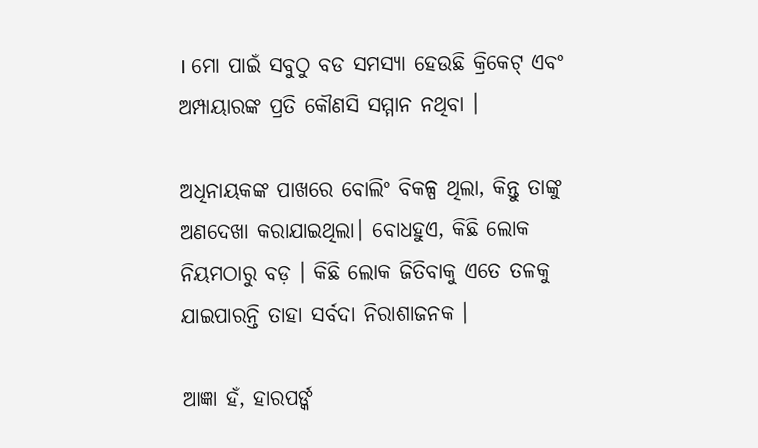। ମୋ ପାଇଁ ସବୁଠୁ ବଡ ସମସ୍ୟା ହେଉଛି କ୍ରିକେଟ୍ ଏବଂ ଅମ୍ପାୟାରଙ୍କ ପ୍ରତି କୌଣସି ସମ୍ମାନ ନଥିବା ।

ଅଧିନାୟକଙ୍କ ପାଖରେ ବୋଲିଂ ବିକଳ୍ପ ଥିଲା, କିନ୍ତୁ ତାଙ୍କୁ ଅଣଦେଖା କରାଯାଇଥିଲା। ବୋଧହୁଏ, କିଛି ଲୋକ ନିୟମଠାରୁ ବଡ଼ । କିଛି ଲୋକ ଜିତିବାକୁ ଏତେ ତଳକୁ ଯାଇପାରନ୍ତି ତାହା ସର୍ବଦା ନିରାଶାଜନକ ।

ଆଜ୍ଞା ହଁ, ହାରପର୍ଙ୍କ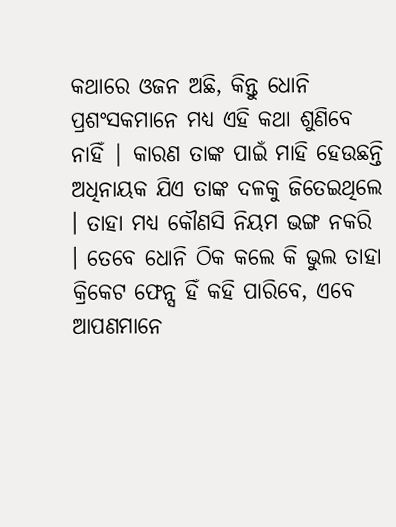କଥାରେ ଓଜନ ଅଛି, କିନ୍ତୁ ଧୋନି ପ୍ରଶଂସକମାନେ ମଧ୍ୟ ଏହି କଥା ଶୁଣିବେ ନାହିଁ | କାରଣ ତାଙ୍କ ପାଇଁ ମାହି ହେଉଛନ୍ତି ଅଧିନାୟକ ଯିଏ ତାଙ୍କ ଦଳକୁ ଜିତେଇଥିଲେ । ତାହା ମଧ୍ୟ କୌଣସି ନିୟମ ଭଙ୍ଗ ନକରି । ତେବେ ଧୋନି ଠିକ କଲେ କି ଭୁଲ ତାହା କ୍ରିକେଟ ଫେନ୍ସ ହିଁ କହି ପାରିବେ, ଏବେ ଆପଣମାନେ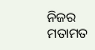ନିଜର ମତାମତ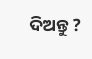ଦିଅନ୍ତୁ ?